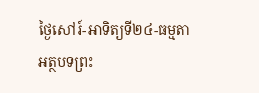ថ្ងៃសៅរ៍-អាទិត្យទី២៤-ធម្មតា
អត្ថបទព្រះ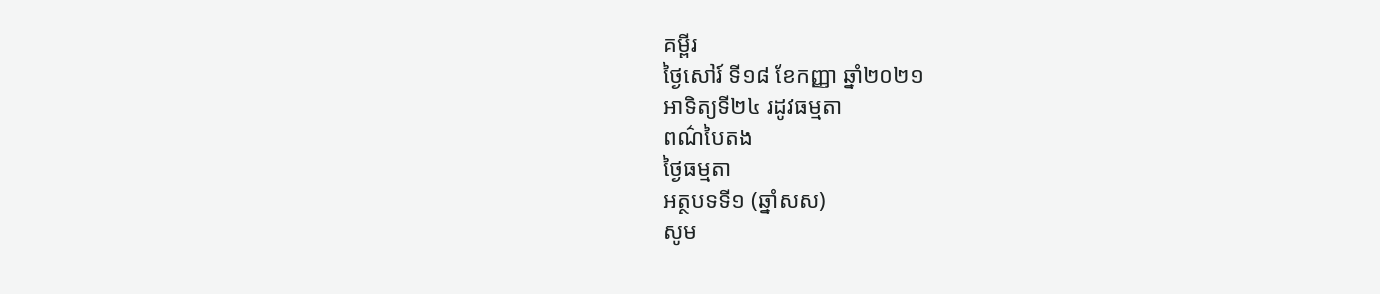គម្ពីរ
ថ្ងៃសៅរ៍ ទី១៨ ខែកញ្ញា ឆ្នាំ២០២១
អាទិត្យទី២៤ រដូវធម្មតា
ពណ៌បៃតង
ថ្ងៃធម្មតា
អត្ថបទទី១ (ឆ្នាំសស)
សូម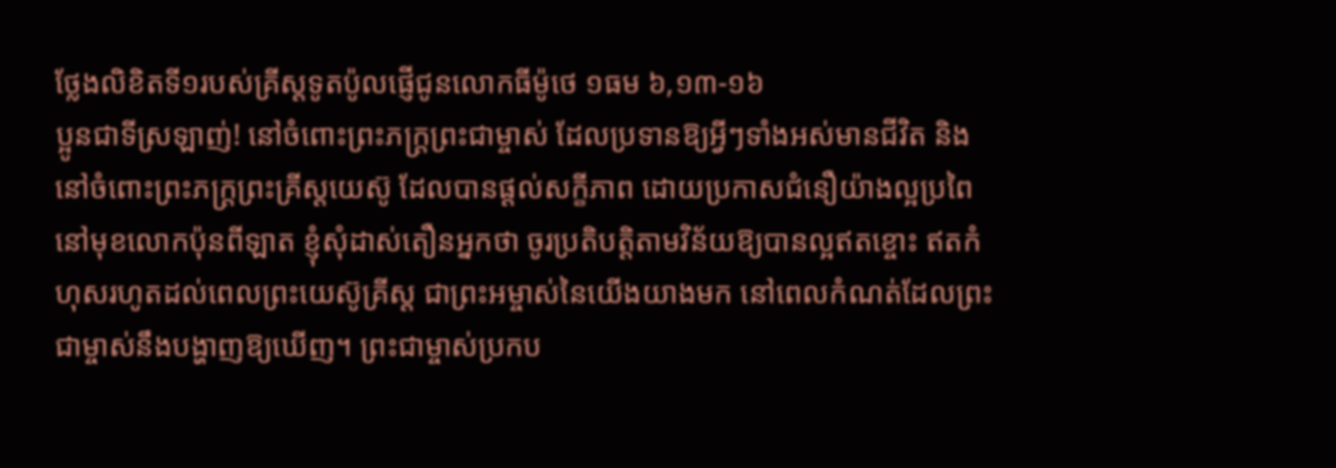ថ្លែងលិខិតទី១របស់គ្រីស្ដទូតប៉ូលផ្ញើជូនលោកធីម៉ូថេ ១ធម ៦,១៣-១៦
ប្អូនជាទីស្រឡាញ់! នៅចំពោះព្រះភក្ត្រព្រះជាម្ចាស់ ដែលប្រទានឱ្យអ្វីៗទាំងអស់មានជីវិត និងនៅចំពោះព្រះភក្ត្រព្រះគ្រីស្ដយេស៊ូ ដែលបានផ្ដល់សក្ខីភាព ដោយប្រកាសជំនឿយ៉ាងល្អប្រពៃ នៅមុខលោកប៉ុនពីឡាត ខ្ញុំសុំដាស់តឿនអ្នកថា ចូរប្រតិបត្តិតាមវិន័យឱ្យបានល្អឥតខ្ចោះ ឥតកំហុសរហូតដល់ពេលព្រះយេស៊ូគ្រីស្ដ ជាព្រះអម្ចាស់នៃយើងយាងមក នៅពេលកំណត់ដែលព្រះជាម្ចាស់នឹងបង្ហាញឱ្យឃើញ។ ព្រះជាម្ចាស់ប្រកប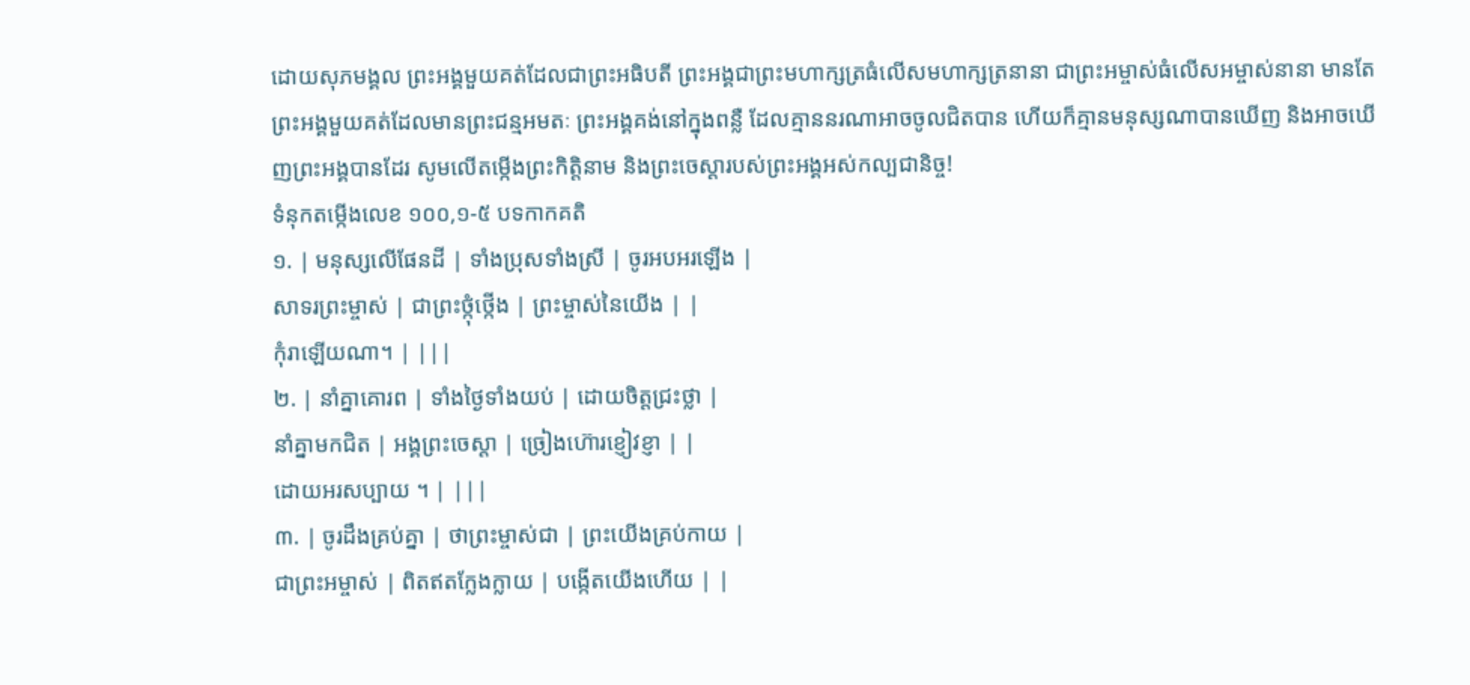ដោយសុភមង្គល ព្រះអង្គមួយគត់ដែលជាព្រះអធិបតី ព្រះអង្គជាព្រះមហាក្សត្រធំលើសមហាក្សត្រនានា ជាព្រះអម្ចាស់ធំលើសអម្ចាស់នានា មានតែព្រះអង្គមួយគត់ដែលមានព្រះជន្មអមតៈ ព្រះអង្គគង់នៅក្នុងពន្លឺ ដែលគ្មាននរណាអាចចូលជិតបាន ហើយក៏គ្មានមនុស្សណាបានឃើញ និងអាចឃើញព្រះអង្គបានដែរ សូមលើតម្កើងព្រះកិត្តិនាម និងព្រះចេស្ដារបស់ព្រះអង្គអស់កល្បជានិច្ច!
ទំនុកតម្កើងលេខ ១០០,១-៥ បទកាកគតិ
១. | មនុស្សលើផែនដី | ទាំងប្រុសទាំងស្រី | ចូរអបអរឡើង |
សាទរព្រះម្ចាស់ | ជាព្រះថ្កុំថ្កើង | ព្រះម្ចាស់នៃយើង | |
កុំរាឡើយណា។ | |||
២. | នាំគ្នាគោរព | ទាំងថ្ងៃទាំងយប់ | ដោយចិត្តជ្រះថ្លា |
នាំគ្នាមកជិត | អង្គព្រះចេស្ដា | ច្រៀងហ៊ោរខ្ញៀវខ្ញា | |
ដោយអរសប្បាយ ។ | |||
៣. | ចូរដឹងគ្រប់គ្នា | ថាព្រះម្ចាស់ជា | ព្រះយើងគ្រប់កាយ |
ជាព្រះអម្ចាស់ | ពិតឥតក្លែងក្លាយ | បង្កើតយើងហើយ | |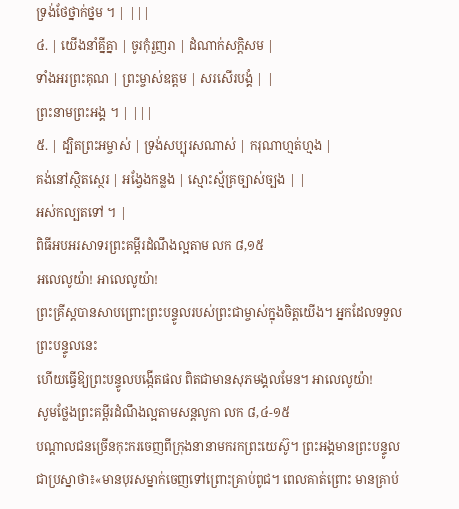ទ្រង់ថែថ្នាក់ថ្នម ។ | |||
៤. | យើងនាំគ្នីគ្នា | ចូរកុំរួញរា | ដំណាក់សក្ដិសម |
ទាំងអរព្រះគុណ | ព្រះម្ចាស់ឧត្តម | សរសើរបង្គំ | |
ព្រះនាមព្រះអង្គ ។ | |||
៥. | ដ្បិតព្រះអម្ចាស់ | ទ្រង់សប្បុរសណាស់ | ករុណាហ្មត់ហ្មង |
គង់នៅស្ថិតស្ថេរ | អង្វែងកន្លង | ស្មោះស្ម័គ្រច្បាស់ច្បង | |
អស់កល្បតទៅ ។ |
ពិធីអបអរសាទរព្រះគម្ពីរដំណឹងល្អតាម លក ៨,១៥
អលេលូយ៉ា! អាលេលូយ៉ា!
ព្រះគ្រីស្ដបានសាបព្រោះព្រះបន្ទូលរបស់ព្រះជាម្ចាស់ក្នុងចិត្តយើង។ អ្នកដែលទទួលព្រះបន្ទូលនេះ
ហើយធើ្វឱ្យព្រះបន្ទូលបង្កើតផល ពិតជាមានសុភមង្គលមែន។ អាលេលូយ៉ា!
សូមថ្លែងព្រះគម្ពីរដំណឹងល្អតាមសន្តលូកា លក ៨,៤-១៥
បណ្ដាលជនច្រើនកុះករចេញពីក្រុងនានាមករកព្រះយេស៊ូ។ ព្រះអង្គមានព្រះបន្ទូលជាប្រស្នាថា៖«មានបុរសម្នាក់ចេញទៅព្រោះគ្រាប់ពូជ។ ពេលគាត់ព្រោះ មានគ្រាប់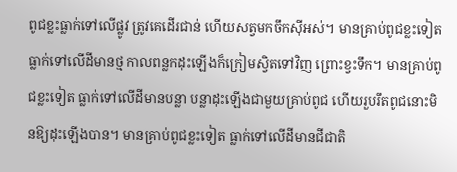ពូជខ្លះធ្លាក់ទៅលើផ្លូវ ត្រូវគេដើរជាន់ ហើយសត្វមកចឹកស៊ីអស់។ មានគ្រាប់ពូជខ្លះទៀតធ្លាក់ទៅលើដីមានថ្ម កាលពន្លកដុះឡើងក៏ក្រៀមស្វិតទៅវិញ ព្រោះខ្វះទឹក។ មានគ្រាប់ពូជខ្លះទៀត ធ្លាក់ទៅលើដីមានបន្លា បន្លាដុះឡើងជាមួយគ្រាប់ពូជ ហើយរួបរឹតពូជនោះមិនឱ្យដុះឡើងបាន។ មានគ្រាប់ពូជខ្លះទៀត ធ្លាក់ទៅលើដីមានជីជាតិ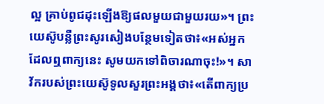ល្អ គ្រាប់ពូជដុះឡើងឱ្យផលមួយជាមួយរយ»។ ព្រះយេស៊ូបន្លឺព្រះសូរសៀងបន្ថែមទៀតថា៖«អស់អ្នកដែលឮពាក្យនេះ សូមយកទៅពិចារណាចុះ!»។ សាវ័ករបស់ព្រះយេស៊ូទូលសួរព្រះអង្គថា៖«តើពាក្យប្រ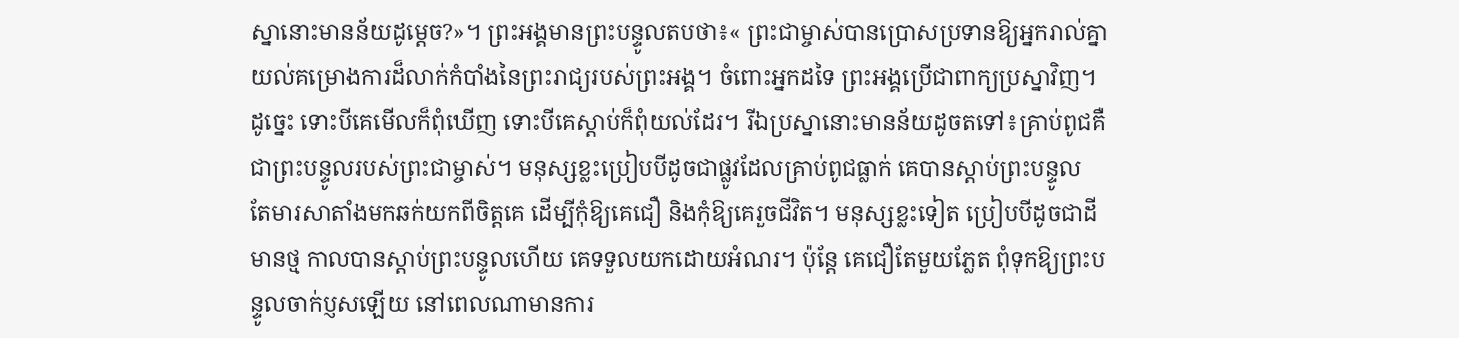ស្នានោះមានន័យដូម្ដេច?»។ ព្រះអង្គមានព្រះបន្ទូលតបថា៖« ព្រះជាម្ចាស់បានប្រោសប្រទានឱ្យអ្នករាល់គ្នាយល់គម្រោងការដ៏លាក់កំបាំងនៃព្រះរាជ្យរបស់ព្រះអង្គ។ ចំពោះអ្នកដទៃ ព្រះអង្គប្រើជាពាក្យប្រស្នាវិញ។ ដូច្នេះ ទោះបីគេមើលក៏ពុំឃើញ ទោះបីគេស្ដាប់ក៏ពុំយល់ដែរ។ រីឯប្រស្នានោះមានន័យដូចតទៅ៖គ្រាប់ពូជគឺជាព្រះបន្ទូលរបស់ព្រះជាម្ចាស់។ មនុស្សខ្លះប្រៀបបីដូចជាផ្លូវដែលគ្រាប់ពូជធ្លាក់ គេបានស្ដាប់ព្រះបន្ទូល តែមារសាតាំងមកឆក់យកពីចិត្តគេ ដើម្បីកុំឱ្យគេជឿ និងកុំឱ្យគេរួចជីវិត។ មនុស្សខ្លះទៀត ប្រៀបបីដូចជាដីមានថ្ម កាលបានស្ដាប់ព្រះបន្ទូលហើយ គេទទួលយកដោយអំណរ។ ប៉ុន្ដែ គេជឿតែមួយភ្លែត ពុំទុកឱ្យព្រះបន្ទូលចាក់ប្ញសឡើយ នៅពេលណាមានការ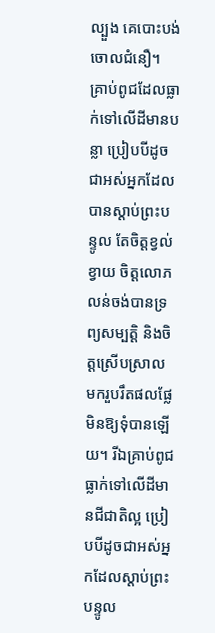ល្បួង គេបោះបង់ចោលជំនឿ។ គ្រាប់ពូជដែលធ្លាក់ទៅលើដីមានបន្លា ប្រៀបបីដូចជាអស់អ្នកដែលបានស្ដាប់ព្រះបន្ទូល តែចិត្តខ្វល់ខ្វាយ ចិត្តលោភលន់ចង់បានទ្រព្យសម្បត្តិ និងចិត្តស្រើបស្រាល មករួបរឹតផលផ្លែមិនឱ្យទុំបានឡើយ។ រីឯគ្រាប់ពូជធ្លាក់ទៅលើដីមានជីជាតិល្អ ប្រៀបបីដូចជាអស់អ្នកដែលស្ដាប់ព្រះបន្ទូល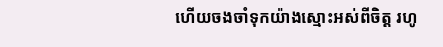ហើយចងចាំទុកយ៉ាងស្មោះអស់ពីចិត្ត រហូ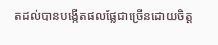តដល់បានបង្កើតផលផ្លែជាច្រើនដោយចិត្ត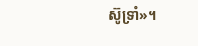ស៊ូទ្រាំ»។